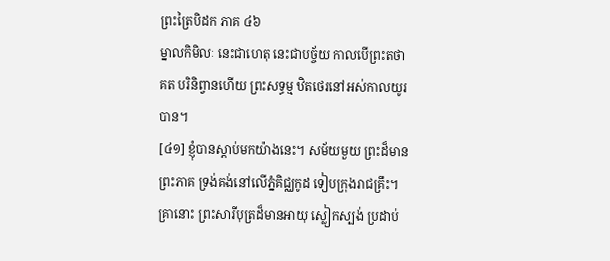ព្រះត្រៃបិដក ភាគ ៤៦
ម្នាលកិមិលៈ នេះជាហេតុ នេះជាបច្ច័យ កាលបើព្រះតថាគត បរិនិព្វានហើយ ព្រះសទ្ធម្ម ឋិតថេរនៅអស់កាលយូរបាន។
[៤១] ខ្ញុំបានស្តាប់មកយ៉ាងនេះ។ សម័យមួយ ព្រះដ៏មានព្រះភាគ ទ្រង់គង់នៅលើភ្នំគិជ្ឈកូដ ទៀបក្រុងរាជគ្រឹះ។ គ្រានោះ ព្រះសារីបុត្រដ៏មានអាយុ ស្លៀកស្បង់ ប្រដាប់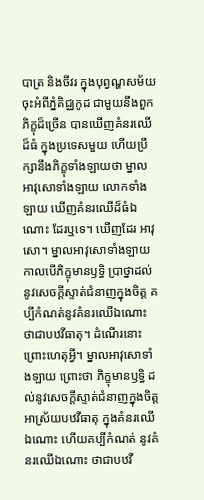បាត្រ និងចីវរ ក្នុងបុព្វណ្ហសម័យ ចុះអំពីភ្នំគិជ្ឈកូដ ជាមួយនឹងពួកភិក្ខុដ៏ច្រើន បានឃើញគំនរឈើដ៏ធំ ក្នុងប្រទេសមួយ ហើយប្រឹក្សានឹងភិក្ខុទាំងឡាយថា ម្នាលអាវុសោទាំងឡាយ លោកទាំងឡាយ ឃើញគំនរឈើដ៏ធំឯណោះ ដែរឬទេ។ ឃើញដែរ អាវុសោ។ ម្នាលអាវុសោទាំងឡាយ កាលបើភិក្ខុមានឫទ្ធិ ប្រាថ្នាដល់នូវសេចក្តីស្ទាត់ជំនាញក្នុងចិត្ត គប្បីកំណត់នូវគំនរឈើឯណោះ ថាជាបឋវីធាតុ។ ដំណើរនោះ ព្រោះហេតុអ្វី។ ម្នាលអាវុសោទាំងឡាយ ព្រោះថា ភិក្ខុមានឫទ្ធិ ដល់នូវសេចក្តីស្ទាត់ជំនាញក្នុងចិត្ត អាស្រ័យបឋវីធាតុ ក្នុងគំនរឈើឯណោះ ហើយគប្បីកំណត់ នូវគំនរឈើឯណោះ ថាជាបឋវី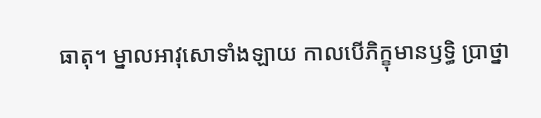ធាតុ។ ម្នាលអាវុសោទាំងឡាយ កាលបើភិក្ខុមានឫទ្ធិ ប្រាថ្នា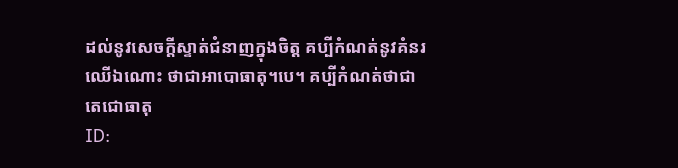ដល់នូវសេចក្តីស្ទាត់ជំនាញក្នុងចិត្ត គប្បីកំណត់នូវគំនរឈើឯណោះ ថាជាអាបោធាតុ។បេ។ គប្បីកំណត់ថាជាតេជោធាតុ
ID: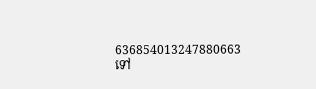636854013247880663
ទៅ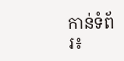កាន់ទំព័រ៖